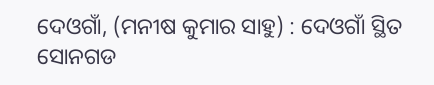ଦେଓଗାଁ, (ମନୀଷ କୁମାର ସାହୁ) : ଦେଓଗାଁ ସ୍ଥିତ ସୋନଗଡ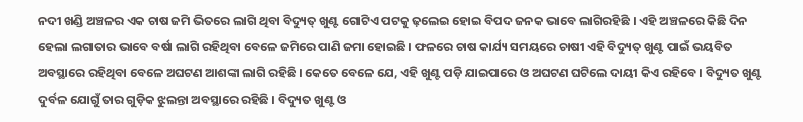ନଦୀ ଖଣ୍ଡି ଅଞ୍ଚଳର ଏକ ଚାଷ ଜମି ଭିତରେ ଲାଗି ଥିବା ବିଦ୍ୟୁତ୍ ଖୁଣ୍ଟ ଗୋଟିଏ ପଟକୁ ଢ଼ଲେଇ ହୋଇ ବିପଦ ଜନକ ଭାବେ ଲାଗିରହିଛି । ଏହି ଅଞ୍ଚଳରେ କିଛି ଦିନ ହେଲା ଲଗାତାର ଭାବେ ବର୍ଷା ଲାଗି ରହିଥିବା ବେଳେ ଜମିରେ ପାଣି ଜମା ହୋଇଛି । ଫଳରେ ଚାଷ କାର୍ଯ୍ୟ ସମୟରେ ଚାଷୀ ଏହି ବିଦ୍ୟୁତ୍ ଖୁଣ୍ଟ ପାଇଁ ଭୟବିତ ଅବସ୍ଥାରେ ରହିଥିବା ବେଳେ ଅଘଟଣ ଆଶଙ୍କା ଲାଗି ରହିଛି । କେତେ ବେଳେ ଯେ, ଏହି ଖୁଣ୍ଟ ପଡ଼ି ଯାଇପାରେ ଓ ଅଘଟଣ ଘଟିଲେ ଦାୟୀ କିଏ ରହିବେ । ବିଦ୍ୟୁତ ଖୁଣ୍ଟ ଦୁର୍ବଳ ଯୋଗୁଁ ତାର ଗୁଡ଼ିକ ଝୁଲନ୍ତା ଅବସ୍ଥାରେ ରହିଛି । ବିଦ୍ୟୁତ ଖୁଣ୍ଟ ଓ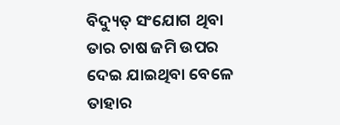ବିଦ୍ୟୁତ୍ ସଂଯୋଗ ଥିବା ତାର ଚାଷ ଜମି ଉପର ଦେଇ ଯାଇଥିବା ବେଳେ ତାହାର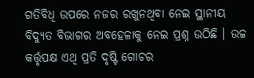ଗତିବିଧି ଉପରେ ନଜର ରଖୁନଥିବା ନେଇ ସ୍ଥାନୀୟ ବିଦ୍ୟୁତ ବିଭାଗର ଅବହେଳାକୁ ନେଇ ପ୍ରଶ୍ନ ଉଠିଛି । ଉଚ୍ଚ କର୍ତ୍ତୃପକ୍ଷ ଏଥି ପ୍ରତି ଦୃଷ୍ଟି ଗୋଚର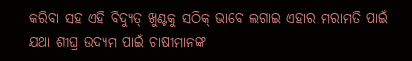କରିବା ସହ ଏହି ବିଦ୍ୟୁତ୍ ଖୁଣ୍ଟକୁ ସଠିକ୍ ଭାବେ ଲଗାଇ ଏହାର ମରାମତି ପାଇଁ ଯଥା ଶୀଘ୍ର ଉଦ୍ୟମ ପାଇଁ ଚାଷୀମାନଙ୍କ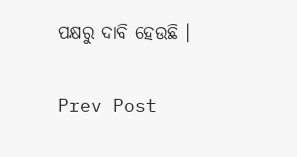ପକ୍ଷରୁ ଦାବି ହେଉଛି ।

Prev Post